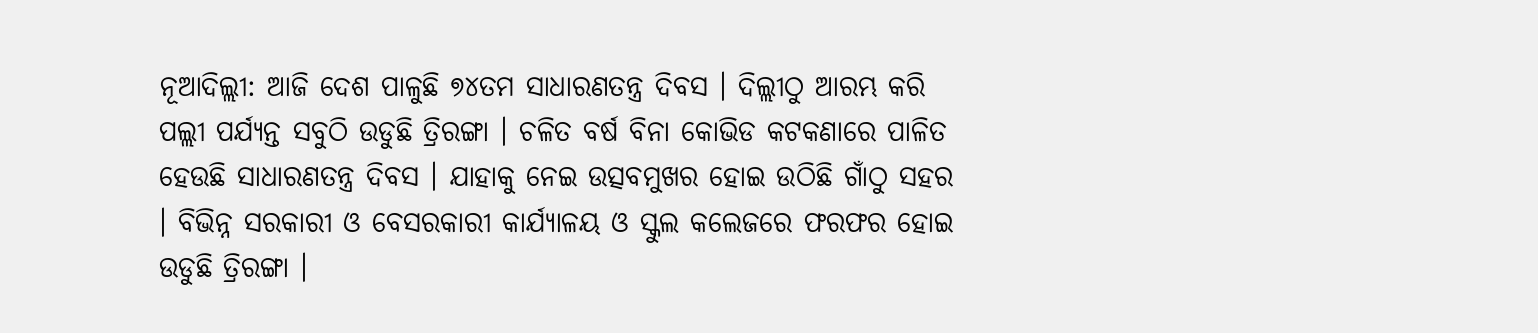ନୂଆଦିଲ୍ଲୀ: ଆଜି ଦେଶ ପାଳୁଛି ୭୪ତମ ସାଧାରଣତନ୍ତ୍ର ଦିବସ । ଦିଲ୍ଲୀଠୁ ଆରମ୍ଭ କରି ପଲ୍ଲୀ ପର୍ଯ୍ୟନ୍ତ ସବୁଠି ଉଡୁଛି ତ୍ରିରଙ୍ଗା । ଚଳିତ ବର୍ଷ ବିନା କୋଭିଡ କଟକଣାରେ ପାଳିତ ହେଉଛି ସାଧାରଣତନ୍ତ୍ର ଦିବସ । ଯାହାକୁ ନେଇ ଉତ୍ସବମୁଖର ହୋଇ ଉଠିଛି ଗାଁଠୁ ସହର । ବିଭିନ୍ନ ସରକାରୀ ଓ ବେସରକାରୀ କାର୍ଯ୍ୟାଳୟ ଓ ସ୍କୁଲ କଲେଜରେ ଫରଫର ହୋଇ ଉଡୁଛି ତ୍ରିରଙ୍ଗା ।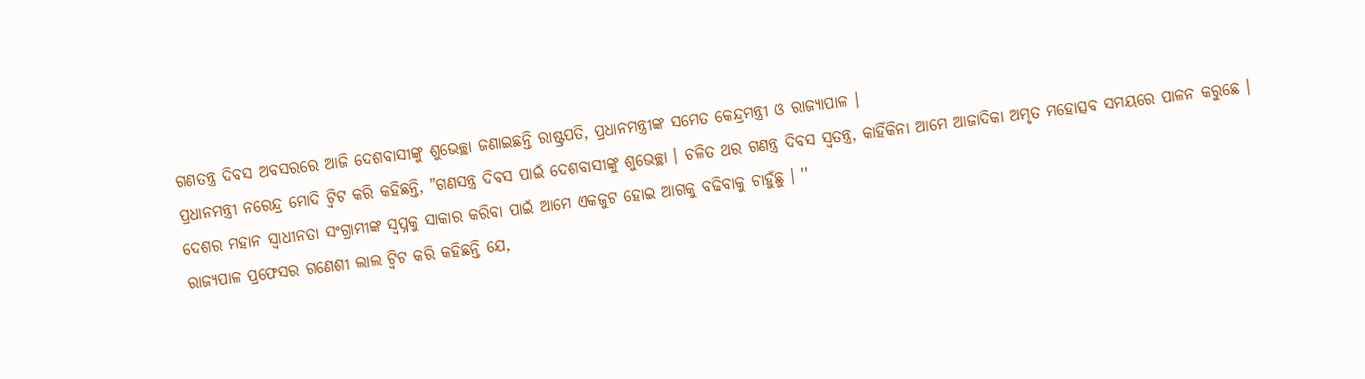ଗଣତନ୍ତ୍ର ଦିବସ ଅବସରରେ ଆଜି ଦେଶବାସୀଙ୍କୁ ଶୁଭେଚ୍ଛା ଜଣାଇଛନ୍ତି ରାଷ୍ଟ୍ରପତି, ପ୍ରଧାନମନ୍ତ୍ରୀଙ୍କ ସମେତ କେନ୍ଦ୍ରମନ୍ତ୍ରୀ ଓ ରାଜ୍ୟାପାଳ ।
ପ୍ରଧାନମନ୍ତ୍ରୀ ନରେନ୍ଦ୍ର ମୋଦି ଟ୍ବିଟ କରି କହିଛନ୍ତି, "ଗଣସନ୍ତ୍ର ଦିବସ ପାଇଁ ଦେଶବାସୀଙ୍କୁ ଶୁଭେଚ୍ଛା । ଚଳିତ ଥର ଗଣନ୍ତ୍ର ଦିବସ ସ୍ବତନ୍ତ୍ର, କାହିଁକିନା ଆମେ ଆଜାଦିକା ଅମୃତ ମହୋତ୍ସବ ସମୟରେ ପାଳନ କରୁଛେ । ଦେଶର ମହାନ ସ୍ବାଧୀନତା ସଂଗ୍ରାମୀଙ୍କ ସ୍ବପ୍ନକୁ ସାକାର କରିବା ପାଇଁ ଆମେ ଏକଜୁଟ ହୋଇ ଆଗକୁ ବଢିବାକୁ ଚାହୁଁଛୁ । ''
ରାଜ୍ୟପାଳ ପ୍ରଫେସର ଗଣେଶୀ ଲାଲ ଟ୍ବିଟ କରି କହିଛନ୍ତି ଯେ,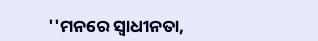''ମନରେ ସ୍ବାଧୀନତା,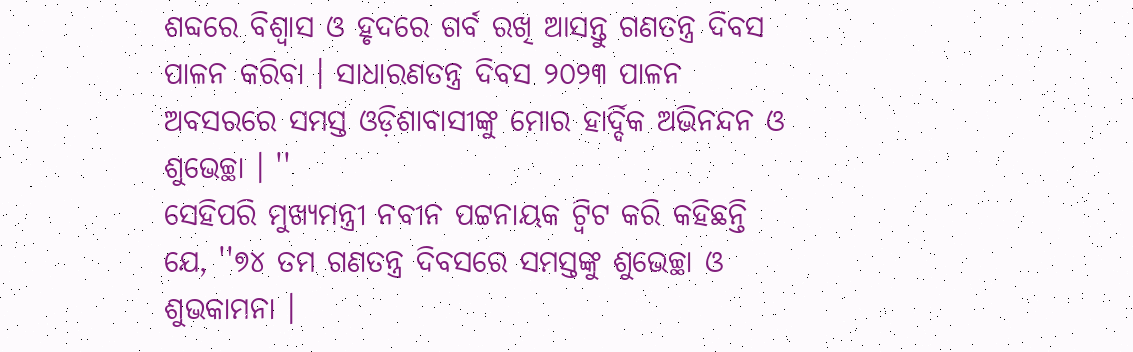ଶବ୍ଦରେ ବିଶ୍ବାସ ଓ ହୃଦରେ ଗର୍ବ ରଖି ଆସନ୍ତୁ ଗଣତନ୍ତ୍ର ଦିବସ ପାଳନ କରିବା । ସାଧାରଣତନ୍ତ୍ର ଦିବସ ୨୦୨୩ ପାଳନ ଅବସରରେ ସମସ୍ତ ଓଡ଼ିଶାବାସୀଙ୍କୁ ମୋର ହାର୍ଦ୍ଦିକ ଅଭିନନ୍ଦନ ଓ ଶୁଭେଚ୍ଛା । ''
ସେହିପରି ମୁଖ୍ୟମନ୍ତ୍ରୀ ନବୀନ ପଟ୍ଟନାୟକ ଟ୍ବିଟ କରି କହିଛନ୍ତି ଯେ, ''୭୪ ତମ ଗଣତନ୍ତ୍ର ଦିବସରେ ସମସ୍ତଙ୍କୁ ଶୁଭେଚ୍ଛା ଓ ଶୁଭକାମନା ।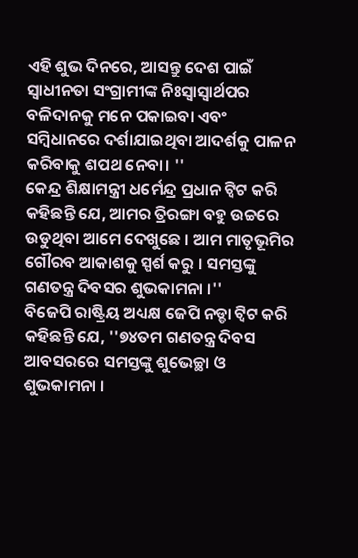ଏହି ଶୁଭ ଦିନରେ, ଆସନ୍ତୁ ଦେଶ ପାଇଁ ସ୍ୱାଧୀନତା ସଂଗ୍ରାମୀଙ୍କ ନିଃସ୍ବାସ୍ୱାର୍ଥପର ବଳିଦାନକୁ ମନେ ପକାଇବା ଏବଂ ସମ୍ବିଧାନରେ ଦର୍ଶାଯାଇଥିବା ଆଦର୍ଶକୁ ପାଳନ କରିବାକୁ ଶପଥ ନେବା। ''
କେନ୍ଦ୍ର ଶିକ୍ଷାମନ୍ତ୍ରୀ ଧର୍ମେନ୍ଦ୍ର ପ୍ରଧାନ ଟ୍ବିଟ କରି କହିଛନ୍ତି ଯେ, ଆମର ତ୍ରିରଙ୍ଗା ବହୁ ଉଚ୍ଚରେ ଉଡୁଥିବା ଆମେ ଦେଖୁଛେ । ଆମ ମାତୃଭୂମିର ଗୌରବ ଆକାଶକୁ ସ୍ପର୍ଶ କରୁ । ସମସ୍ତଙ୍କୁ ଗଣତନ୍ତ୍ର ଦିବସର ଶୁଭକାମନା ।''
ବିଜେପି ରାଷ୍ଟ୍ରିୟ ଅଧ୍ୟକ୍ଷ ଜେପି ନଡ୍ଡା ଟ୍ବିଟ କରି କହିଛନ୍ତି ଯେ, ''୭୪ତମ ଗଣତନ୍ତ୍ର ଦିବସ ଆବସରରେ ସମସ୍ତଙ୍କୁ ଶୁଭେଚ୍ଛା ଓ ଶୁଭକାମନା ।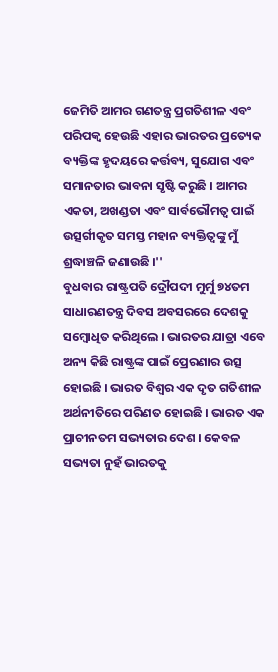ଜେମିତି ଆମର ଗଣତନ୍ତ୍ର ପ୍ରଗତିଶୀଳ ଏବଂ ପରିପକ୍ୱ ହେଉଛି ଏହାର ଭାରତର ପ୍ରତ୍ୟେକ ବ୍ୟକ୍ତିଙ୍କ ହୃଦୟରେ କର୍ତ୍ତବ୍ୟ, ସୁଯୋଗ ଏବଂ ସମାନତାର ଭାବନା ସୃଷ୍ଟି କରୁଛି । ଆମର ଏକତା, ଅଖଣ୍ଡତା ଏବଂ ସାର୍ବଭୌମତ୍ୱ ପାଇଁ ଉତ୍ସର୍ଗୀକୃତ ସମସ୍ତ ମହାନ ବ୍ୟକ୍ତିତ୍ୱଙ୍କୁ ମୁଁ ଶ୍ରଦ୍ଧାଞ୍ଚଳି ଜଣାଉଛି ।''
ବୁଧବାର ରାଷ୍ଟ୍ରପତି ଦ୍ରୌପଦୀ ମୁର୍ମୁ ୭୪ତମ ସାଧାରଣତନ୍ତ୍ର ଦିବସ ଅବସରରେ ଦେଶକୁ ସମ୍ବୋଧିତ କରିଥିଲେ । ଭାରତର ଯାତ୍ରା ଏବେ ଅନ୍ୟ କିଛି ରାଷ୍ଟ୍ରଙ୍କ ପାଇଁ ପ୍ରେରଣାର ଉତ୍ସ ହୋଇଛି । ଭାରତ ବିଶ୍ବର ଏକ ଦୃତ ଗତିଶୀଳ ଅର୍ଥନୀତିରେ ପରିଣତ ହୋଇଛି । ଭାରତ ଏକ ପ୍ରାଚୀନତମ ସଭ୍ୟତାର ଦେଶ । କେବଳ ସଭ୍ୟତା ନୁହଁ ଭାରତକୁ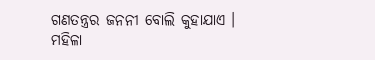ଗଣତନ୍ତ୍ରର ଜନନୀ ବୋଲି କୁହାଯାଏ । ମହିଳା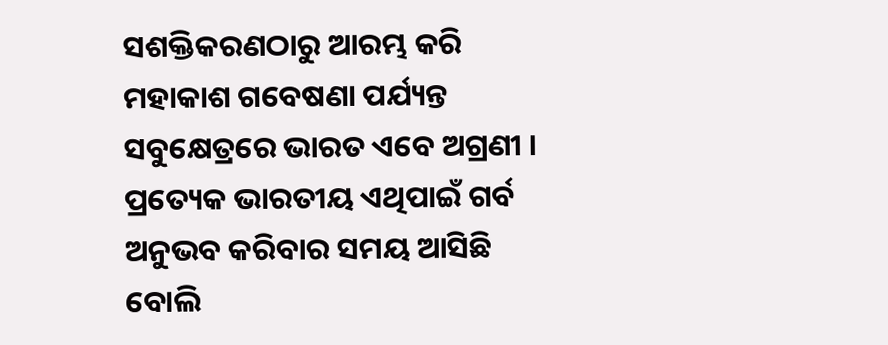ସଶକ୍ତିକରଣଠାରୁ ଆରମ୍ଭ କରି ମହାକାଶ ଗବେଷଣା ପର୍ଯ୍ୟନ୍ତ ସବୁକ୍ଷେତ୍ରରେ ଭାରତ ଏବେ ଅଗ୍ରଣୀ । ପ୍ରତ୍ୟେକ ଭାରତୀୟ ଏଥିପାଇଁ ଗର୍ବ ଅନୁଭବ କରିବାର ସମୟ ଆସିଛି ବୋଲି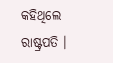କହିଥିଲେ ରାଷ୍ଟ୍ରପତି ।